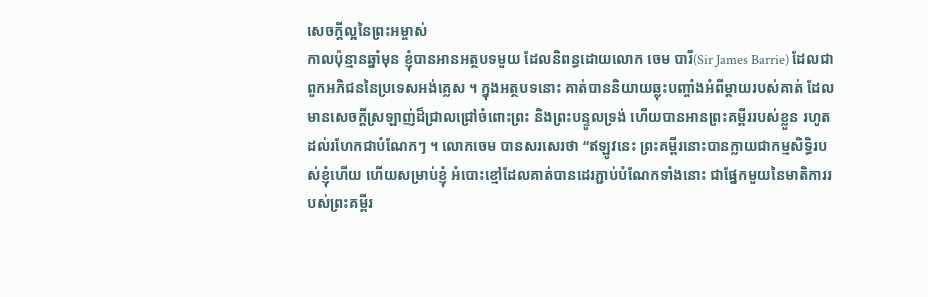សេចក្តីល្អនៃព្រះអម្ចាស់
កាលប៉ុន្មានឆ្នាំមុន ខ្ញុំបានអានអត្ថបទមួយ ដែលនិពន្ធដោយលោក ចេម បារី(Sir James Barrie) ដែលជាពួកអភិជននៃប្រទេសអង់គ្លេស ។ ក្នុងអត្ថបទនោះ គាត់បាននិយាយឆ្លុះបញ្ចាំងអំពីម្តាយរបស់គាត់ ដែលមានសេចក្តីស្រឡាញ់ដ៏ជ្រាលជ្រៅចំពោះព្រះ និងព្រះបន្ទូលទ្រង់ ហើយបានអានព្រះគម្ពីររបស់ខ្លួន រហូតដល់រហែកជាបំណែកៗ ។ លោកចេម បានសរសេរថា “ឥឡូវនេះ ព្រះគម្ពីរនោះបានក្លាយជាកម្មសិទ្ធិរបស់ខ្ញុំហើយ ហើយសម្រាប់ខ្ញុំ អំបោះខ្មៅដែលគាត់បានដេរភ្ជាប់បំណែកទាំងនោះ ជាផ្នែកមួយនៃមាតិការរបស់ព្រះគម្ពីរ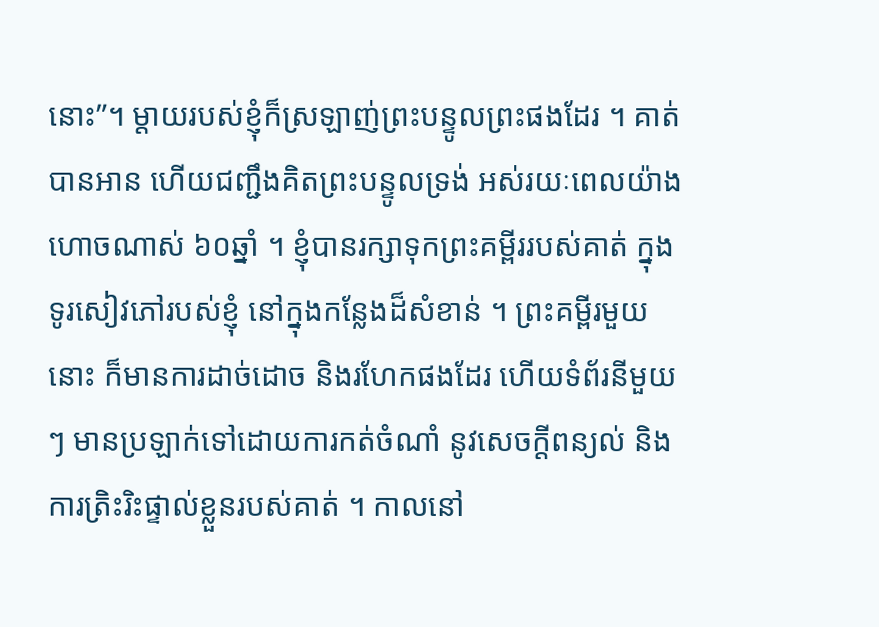នោះ”។ ម្តាយរបស់ខ្ញុំក៏ស្រឡាញ់ព្រះបន្ទូលព្រះផងដែរ ។ គាត់បានអាន ហើយជញ្ជឹងគិតព្រះបន្ទូលទ្រង់ អស់រយៈពេលយ៉ាងហោចណាស់ ៦០ឆ្នាំ ។ ខ្ញុំបានរក្សាទុកព្រះគម្ពីររបស់គាត់ ក្នុងទូរសៀវភៅរបស់ខ្ញុំ នៅក្នុងកន្លែងដ៏សំខាន់ ។ ព្រះគម្ពីរមួយនោះ ក៏មានការដាច់ដោច និងរហែកផងដែរ ហើយទំព័រនីមួយៗ មានប្រឡាក់ទៅដោយការកត់ចំណាំ នូវសេចក្តីពន្យល់ និងការត្រិះរិះផ្ទាល់ខ្លួនរបស់គាត់ ។ កាលនៅ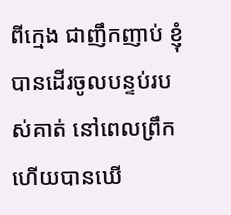ពីក្មេង ជាញឹកញាប់ ខ្ញុំបានដើរចូលបន្ទប់របស់គាត់ នៅពេលព្រឹក ហើយបានឃើ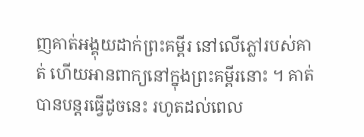ញគាត់អង្គុយដាក់ព្រះគម្ពីរ នៅលើភ្លៅរបស់គាត់ ហើយអានពាក្យនៅក្នុងព្រះគម្ពីរនោះ ។ គាត់បានបន្តរធ្វើដូចនេះ រហូតដល់ពេល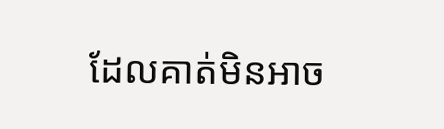ដែលគាត់មិនអាច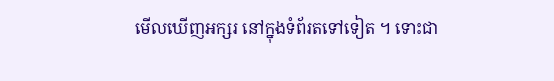មើលឃើញអក្សរ នៅក្នុងទំព័រតទៅទៀត ។ ទោះជា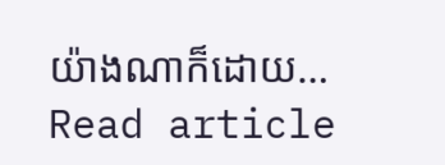យ៉ាងណាក៏ដោយ…
Read article